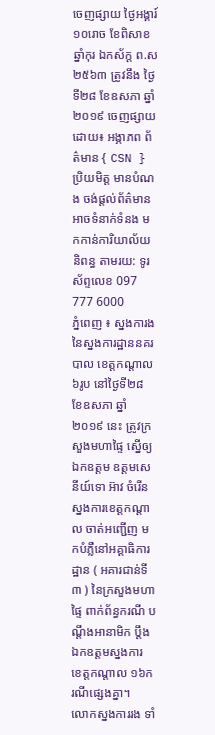ចេញផ្សាយ ថ្ងៃអង្គារ៍ ១០រោច ខែពិសាខ ឆ្នាំកុរ ឯកស័ក្ត ព.ស ២៥៦៣ ត្រូវនឹង ថ្ងៃទី២៨ ខែឧសភា ឆ្នាំ២០១៩ ចេញផ្សាយដោយ៖ អង្ភាភព ព័ត៌មាន { CSN } ប្រិយមិត្ត មានបំណង ចង់ផ្ដល់ព័ត៌មាន អាចទំនាក់ទំនង មកកាន់ការិយាល័យនិពន្ធ តាមរយ: ទូរស័ព្ទលេខ 097 777 6000
ភ្នំពេញ ៖ ស្នងការងនៃស្នងការដ្ឋាននគរបាល ខេត្តកណ្ដាល ៦រូប នៅថ្ងៃទី២៨ ខែឧសភា ឆ្នាំ២០១៩ នេះ ត្រូវក្រសួងមហាផ្ទៃ ស្នើឲ្យឯកឧត្តម ឧត្តមសេនីយ៍ទោ អ៊ាវ ចំរើន ស្នងការខេត្តកណ្តាល ចាត់អញ្ជើញ មកបំភ្លឺនៅអគ្គាធិការដ្ឋាន ( អគារជាន់ទី៣ ) នៃក្រសួងមហាផ្ទៃ ពាក់ព័ន្ធករណី បណ្តឹងអានាមិក ប្តឹងឯកឧត្តមស្នងការ ខេត្តកណ្តាល ១៦ករណីផ្សេងគ្នា។
លោកស្នងការរង ទាំ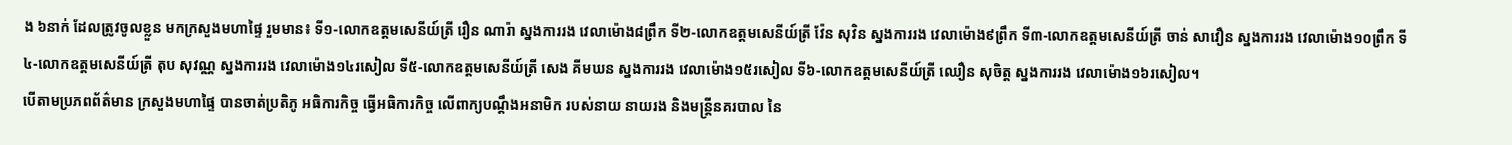ង ៦នាក់ ដែលត្រូវចូលខ្លួន មកក្រសួងមហាផ្ទៃ រួមមាន៖ ទី១-លោកឧត្តមសេនីយ៍ត្រី រឿន ណារ៉ា ស្នងការរង វេលាម៉ោង៨ព្រឹក ទី២-លោកឧត្តមសេនីយ៍ត្រី វ៉ែន សុវិន ស្នងការរង វេលាម៉ោង៩ព្រឹក ទី៣-លោកឧត្តមសេនីយ៍ត្រី ចាន់ សាវឿន ស្នងការរង វេលាម៉ោង១០ព្រឹក ទី៤-លោកឧត្តមសេនីយ៍ត្រី តុប សុវណ្ណ ស្នងការរង វេលាម៉ោង១៤រសៀល ទី៥-លោកឧត្តមសេនីយ៍ត្រី សេង គីមឃន ស្នងការរង វេលាម៉ោង១៥រសៀល ទី៦-លោកឧត្តមសេនីយ៍ត្រី ឈឿន សុចិត្ត ស្នងការរង វេលាម៉ោង១៦រសៀល។
បើតាមប្រភពព័ត៌មាន ក្រសួងមហាផ្ទៃ បានចាត់ប្រតិភូ អធិការកិច្ច ធ្វើអធិការកិច្ច លើពាក្យបណ្តឹងអនាមិក របស់នាយ នាយរង និងមន្ត្រីនគរបាល នៃ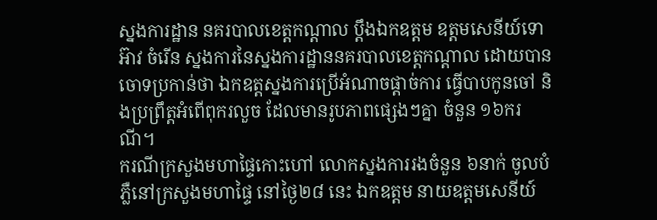ស្នងការដ្ឋាន នគរបាលខេត្តកណ្តាល ប្តឹងឯកឧត្តម ឧត្តមសេនីយ៍ទោ អ៊ាវ ចំរើន ស្នងការនៃស្នងការដ្ឋាននគរបាលខេត្តកណ្តាល ដោយបានចោទប្រកាន់ថា ឯកឧត្តស្នងការប្រើអំណាចផ្តាច់ការ ធ្វើបាបកូនចៅ និងប្រព្រឹត្តអំពើពុករលួច ដែលមានរូបភាពផ្សេងៗគ្នា ចំនួន ១៦ករណី។
ករណីក្រសួងមហាផ្ទៃកោះហៅ លោកស្នងការរងចំនួន ៦នាក់ ចូលបំភ្លឺនៅក្រសួងមហាផ្ទៃ នៅថ្ងៃ២៨ នេះ ឯកឧត្តម នាយឧត្តមសេនីយ៍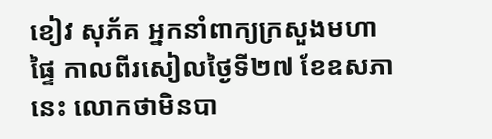ខៀវ សុភ័គ អ្នកនាំពាក្យក្រសួងមហាផ្ទៃ កាលពីរសៀលថ្ងៃទី២៧ ខែឧសភា នេះ លោកថាមិនបា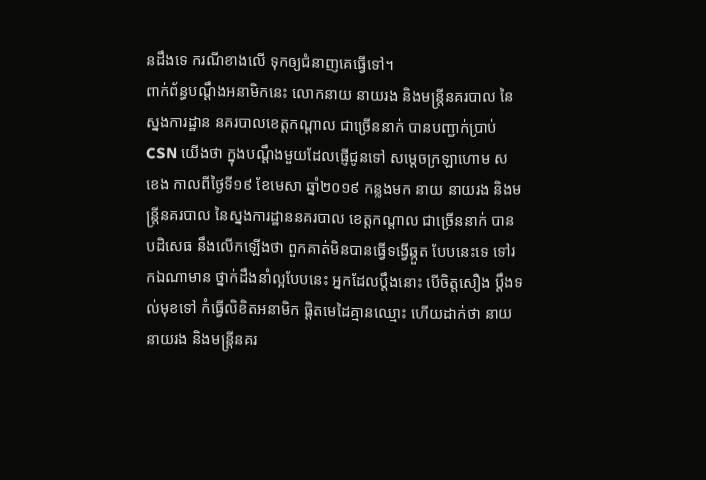នដឹងទេ ករណីខាងលើ ទុកឲ្យជំនាញគេធ្វើទៅ។
ពាក់ព័ន្ធបណ្ដឹងអនាមិកនេះ លោកនាយ នាយរង និងមន្ត្រីនគរបាល នៃស្នងការដ្ឋាន នគរបាលខេត្តកណ្តាល ជាច្រើននាក់ បានបញ្ជាក់ប្រាប់ CSN យើងថា ក្នុងបណ្ដឹងមួយដែលផ្ញើជូនទៅ សម្ដេចក្រឡាហោម ស ខេង កាលពីថ្ងៃទី១៩ ខែមេសា ឆ្នាំ២០១៩ កន្លងមក នាយ នាយរង និងមន្ត្រីនគរបាល នៃស្នងការដ្ឋាននគរបាល ខេត្តកណ្តាល ជាច្រើននាក់ បានបដិសេធ នឹងលើកឡើងថា ពួកគាត់មិនបានធ្វើទង្វើឆ្កួត បែបនេះទេ ទៅរកឯណាមាន ថ្នាក់ដឹងនាំល្អបែបនេះ អ្នកដែលប្ដឹងនោះ បើចិត្តសឿង ប្ដឹងទល់មុខទៅ កំធ្វើលិខិតអនាមិក ផ្ដិតមេដៃគ្មានឈ្មោះ ហើយដាក់ថា នាយ នាយរង និងមន្ត្រីនគរ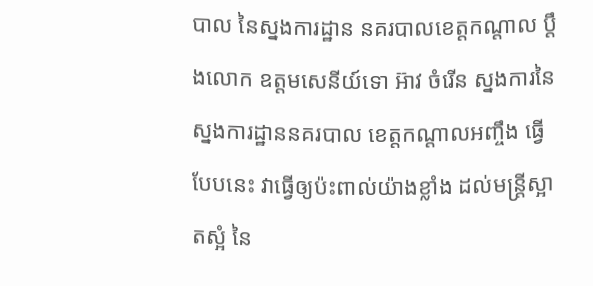បាល នៃស្នងការដ្ឋាន នគរបាលខេត្តកណ្តាល ប្តឹងលោក ឧត្តមសេនីយ៍ទោ អ៊ាវ ចំរើន ស្នងការនៃស្នងការដ្ឋាននគរបាល ខេត្តកណ្តាលអញ្ចឹង ធ្វើបែបនេះ វាធ្វើឲ្យប៉ះពាល់យ៉ាងខ្លាំង ដល់មន្ត្រីស្អាតស្អំ នៃ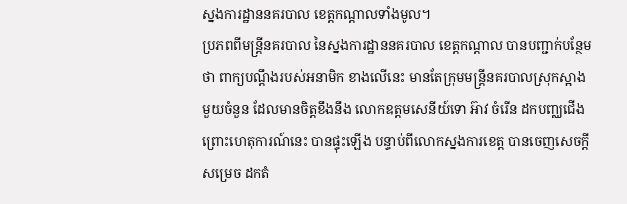ស្នងការដ្ឋាននគរបាល ខេត្តកណ្ដាលទាំងមូល។
ប្រភពពីមន្ត្រីនគរបាល នៃស្នងការដ្ឋាននគរបាល ខេត្តកណ្តាល បានបញ្ជាក់បន្ថែមថា ពាក្យបណ្ដឹងរបស់អនាមិក ខាងលើនេះ មានតែក្រុមមន្ត្រីនគរបាលស្រុកស្អាង មួយចំនួន ដែលមានចិត្តខឹងនឹង លោកឧត្តមសេនីយ៍ទោ អ៊ាវ ចំរើន ដកបញ្ឈជើង ព្រោះហេតុការណ៍នេះ បានផ្ទុះឡើង បន្ទាប់ពីលោកស្នងការខេត្ត បានចេញសេចក្តីសម្រេច ដកតំ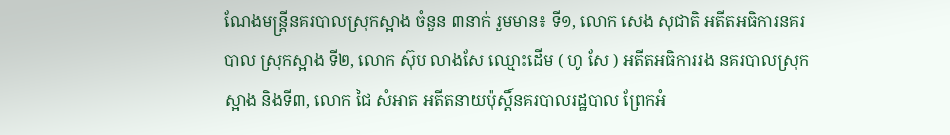ណែងមន្ត្រីនគរបាលស្រុកស្អាង ចំនួន ៣នាក់ រួមមាន៖ ទី១, លោក សេង សុជាតិ អតីតអធិការនគរបាល ស្រុកស្អាង ទី២, លោក ស៊ុប លាងសែ ឈ្មោះដើម ( ហូ សែ ) អតីតអធិការរង នគរបាលស្រុកស្អាង និងទី៣, លោក ជៃ សំអាត អតីតនាយប៉ុស្តិ៍នគរបាលរដ្ឋបាល ព្រែកអំ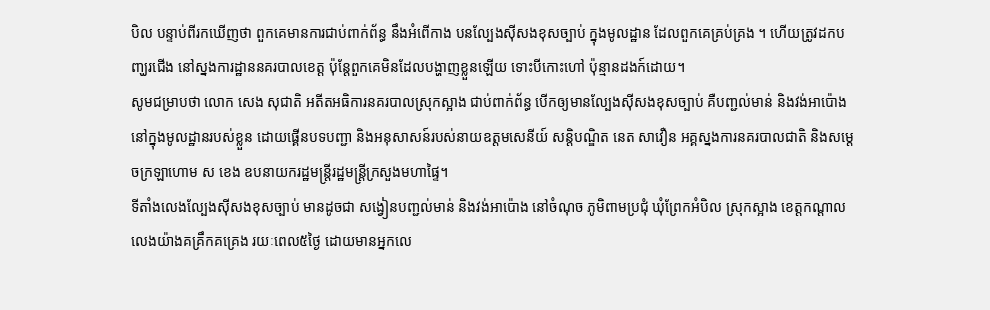បិល បន្ទាប់ពីរកឃើញថា ពួកគេមានការជាប់ពាក់ព័ន្ធ នឹងអំពើកាង បនល្បែងស៊ីសងខុសច្បាប់ ក្នុងមូលដ្ឋាន ដែលពួកគេគ្រប់គ្រង ។ ហើយត្រូវដកបញ្ឃរជើង នៅស្នងការដ្ឋាននគរបាលខេត្ត ប៉ុន្តែពួកគេមិនដែលបង្ហាញខ្លួនឡើយ ទោះបីកោះហៅ ប៉ុន្មានដងក៍ដោយ។
សូមជម្រាបថា លោក សេង សុជាតិ អតីតអធិការនគរបាលស្រុកស្អាង ជាប់ពាក់ព័ន្ធ បើកឲ្យមានល្បែងស៊ីសងខុសច្បាប់ គឺបញ្ជល់មាន់ និងវង់អាប៉ោង នៅក្នុងមូលដ្ឋានរបស់ខ្លួន ដោយផ្គើនបទបញ្ជា និងអនុសាសន៍របស់នាយឧត្តមសេនីយ៍ សន្តិបណ្ឌិត នេត សាវឿន អគ្គស្នងការនគរបាលជាតិ និងសម្ដេចក្រឡាហោម ស ខេង ឧបនាយករដ្ឋមន្ត្រីរដ្ឋមន្ត្រីក្រសួងមហាផ្ទៃ។
ទីតាំងលេងល្បែងស៊ីសងខុសច្បាប់ មានដូចជា សង្វៀនបញ្ជល់មាន់ និងវង់អាប៉ោង នៅចំណុច ភូមិពាមប្រជុំ ឃុំព្រែកអំបិល ស្រុកស្អាង ខេត្តកណ្ដាល លេងយ៉ាងគគ្រឹកគគ្រេង រយៈពេល៥ថ្ងៃ ដោយមានអ្នកលេ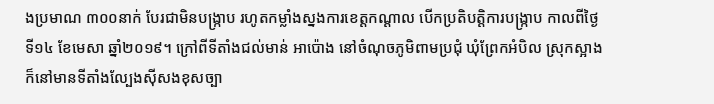ងប្រមាណ ៣០០នាក់ បែរជាមិនបង្ក្រាប រហូតកម្លាំងស្នងការខេត្តកណ្តាល បើកប្រតិបត្តិការបង្ក្រាប កាលពីថ្ងៃទី១៤ ខែមេសា ឆ្នាំ២០១៩។ ក្រៅពីទីតាំងជល់មាន់ អាប៉ោង នៅចំណុចភូមិពាមប្រជុំ ឃុំព្រែកអំបិល ស្រុកស្អាង ក៏នៅមានទីតាំងល្បែងស៊ីសងខុសច្បា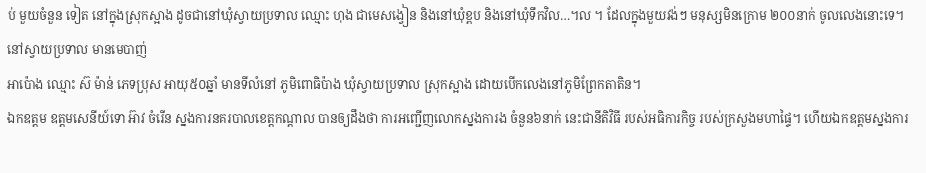ប់ មួយចំនួន ទៀត នៅក្នុងស្រុកស្អាង ដូចជានៅឃុំស្វាយប្រទាល ឈ្មោះ ហុង ជាមេសង្វៀន និងនៅឃុំខ្ពប និងនៅឃុំទឹកវិល…។ល ។ ដែលក្នុងមួយវង់ៗ មនុស្សមិនក្រោម ២០០នាក់ ចូលលេងនោះទេ។ នៅស្វាយប្រទាល មានមេបាញ់
អាប៉ោង ឈ្មោះ ស៊ ម៉ាន់ ភេទប្រុស អាយុ៥០ឆ្នាំ មានទីលំនៅ ភូមិពោធិប៉ាង ឃុំស្វាយប្រទាល ស្រុកស្អាង ដោយបើកលេងនៅភូមិព្រែកតាតិន។
ឯកឧត្តម ឧត្តមសេនីយ៍ទោ អ៊ាវ ចំរើន ស្នងការនគរបាលខេត្តកណ្តាល បានឲ្យដឹងថា ការអញ្ជើញលោកស្នងការង ចំនួន៦នាក់ នេះជានីតិវិធី របស់អធិការកិច្ច របស់ក្រសួងមហាផ្ទៃ។ ហើយឯកឧត្តមស្នងការ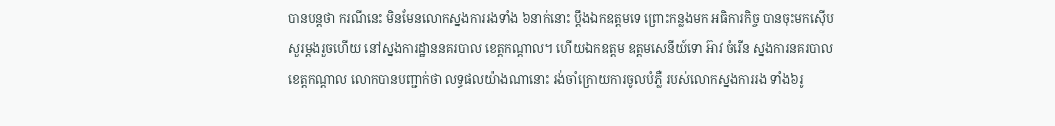បានបន្តថា ករណីនេះ មិនមែនលោកស្នងការរងទាំង ៦នាក់នោះ ប្តឹងឯកឧត្តមទេ ព្រោះកន្លងមក អធិការកិច្ច បានចុះមកស៊ើបសួរម្តងរួចហើយ នៅស្នងការដ្ឋាននគរបាល ខេត្តកណ្តាល។ ហើយឯកឧត្តម ឧត្តមសេនីយ៍ទោ អ៊ាវ ចំរើន ស្នងការនគរបាល ខេត្តកណ្តាល លោកបានបញ្ជាក់ថា លទ្ធផលយ៉ាងណានោះ រង់ចាំក្រោយការចូលបំភ្លឺ របស់លោកស្នងការរង ទាំង៦រូ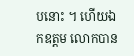បនោះ ។ ហើយឯកឧត្តម លោកបាន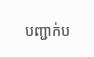បញ្ជាក់ប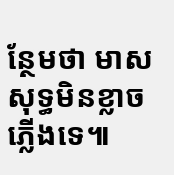ន្ថែមថា មាសសុទ្ធមិនខ្លាចភ្លើងទេ៕